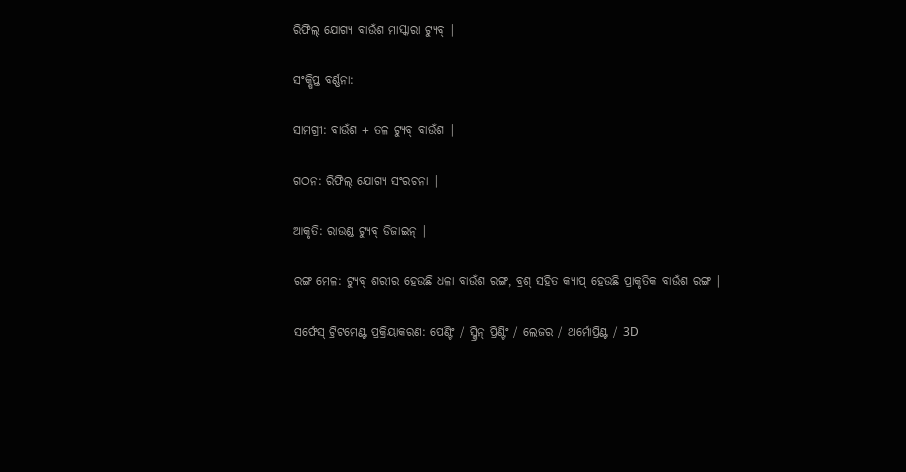ରିଫିଲ୍ ଯୋଗ୍ୟ ବାଉଁଶ ମାସ୍କାରା ଟ୍ୟୁବ୍ |

ସଂକ୍ଷିପ୍ତ ବର୍ଣ୍ଣନା:

ସାମଗ୍ରୀ: ବାଉଁଶ + ତଳ ଟ୍ୟୁବ୍ ବାଉଁଶ |

ଗଠନ: ରିଫିଲ୍ ଯୋଗ୍ୟ ସଂରଚନା |

ଆକୃତି: ରାଉଣ୍ଡ ଟ୍ୟୁବ୍ ଡିଜାଇନ୍ |

ରଙ୍ଗ ମେଳ: ଟ୍ୟୁବ୍ ଶରୀର ହେଉଛି ଧଳା ବାଉଁଶ ରଙ୍ଗ, ବ୍ରଶ୍ ସହିତ କ୍ୟାପ୍ ହେଉଛି ପ୍ରାକୃତିକ ବାଉଁଶ ରଙ୍ଗ |

ସର୍ଫେସ୍ ଟ୍ରିଟମେଣ୍ଟ ପ୍ରକ୍ରିୟାକରଣ: ପେଣ୍ଟିଂ / ସ୍କ୍ରିନ୍ ପ୍ରିଣ୍ଟିଂ / ଲେଜର / ଥର୍ମୋପ୍ରିଣ୍ଟ / 3D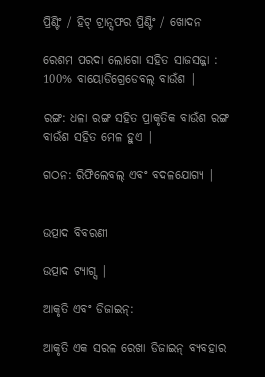ପ୍ରିଣ୍ଟିଂ / ହିଟ୍ ଟ୍ରାନ୍ସଫର ପ୍ରିଣ୍ଟିଂ / ଖୋଦନ

ରେଶମ ପରଦା ଲୋଗୋ ସହିତ ସାଜସଜ୍ଜା : 100% ବାୟୋଡିଗ୍ରେଡେବଲ୍ ବାଉଁଶ |

ରଙ୍ଗ: ଧଳା ରଙ୍ଗ ସହିତ ପ୍ରାକୃତିକ ବାଉଁଶ ରଙ୍ଗ ବାଉଁଶ ସହିତ ମେଳ ହୁଏ |

ଗଠନ: ରିଫିଲେବଲ୍ ଏବଂ ବଦଳଯୋଗ୍ୟ |


ଉତ୍ପାଦ ବିବରଣୀ

ଉତ୍ପାଦ ଟ୍ୟାଗ୍ସ |

ଆକୃତି ଏବଂ ଡିଜାଇନ୍:

ଆକୃତି ଏକ ସରଳ ରେଖା ଡିଜାଇନ୍ ବ୍ୟବହାର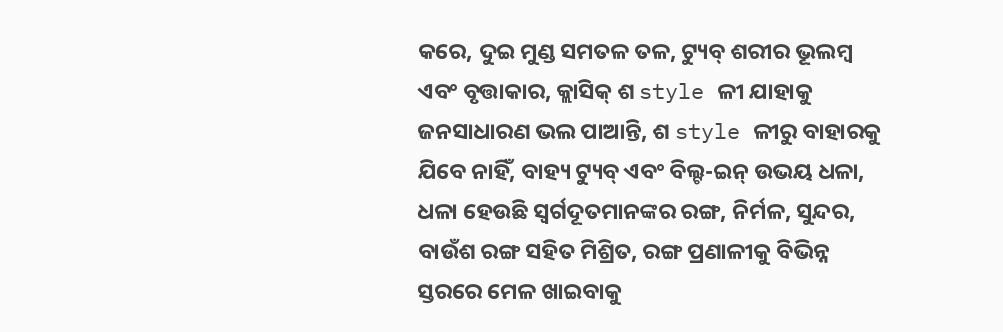କରେ, ଦୁଇ ମୁଣ୍ଡ ସମତଳ ତଳ, ଟ୍ୟୁବ୍ ଶରୀର ଭୂଲମ୍ବ ଏବଂ ବୃତ୍ତାକାର, କ୍ଲାସିକ୍ ଶ style ଳୀ ଯାହାକୁ ଜନସାଧାରଣ ଭଲ ପାଆନ୍ତି, ଶ style ଳୀରୁ ବାହାରକୁ ଯିବେ ନାହିଁ, ବାହ୍ୟ ଟ୍ୟୁବ୍ ଏବଂ ବିଲ୍ଟ-ଇନ୍ ଉଭୟ ଧଳା, ଧଳା ହେଉଛି ସ୍ୱର୍ଗଦୂତମାନଙ୍କର ରଙ୍ଗ, ନିର୍ମଳ, ସୁନ୍ଦର, ବାଉଁଶ ରଙ୍ଗ ସହିତ ମିଶ୍ରିତ, ରଙ୍ଗ ପ୍ରଣାଳୀକୁ ବିଭିନ୍ନ ସ୍ତରରେ ମେଳ ଖାଇବାକୁ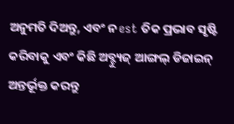ଅନୁମତି ଦିଅନ୍ତୁ, ଏବଂ ନ est ତିକ ପ୍ରଭାବ ସୃଷ୍ଟି କରିବାକୁ ଏବଂ କିଛି ଅବ୍ଟ୍ୟୁଜ୍ ଆଙ୍ଗଲ୍ ଡିଜାଇନ୍ ଅନ୍ତର୍ଭୂକ୍ତ କରନ୍ତୁ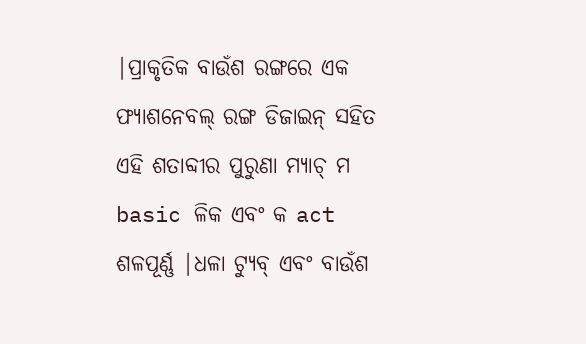|ପ୍ରାକୃତିକ ବାଉଁଶ ରଙ୍ଗରେ ଏକ ଫ୍ୟାଶନେବଲ୍ ରଙ୍ଗ ଡିଜାଇନ୍ ସହିତ ଏହି ଶତାବ୍ଦୀର ପୁରୁଣା ମ୍ୟାଚ୍ ମ basic ଳିକ ଏବଂ କ act ଶଳପୂର୍ଣ୍ଣ |ଧଳା ଟ୍ୟୁବ୍ ଏବଂ ବାଉଁଶ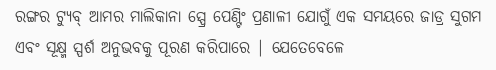ରଙ୍ଗର ଟ୍ୟୁବ୍ ଆମର ମାଲିକାନା ସ୍ପ୍ରେ ପେଣ୍ଟିଂ ପ୍ରଣାଳୀ ଯୋଗୁଁ ଏକ ସମୟରେ ଜାଡ୍ର ସୁଗମ ଏବଂ ସୂକ୍ଷ୍ମ ସ୍ପର୍ଶ ଅନୁଭବକୁ ପୂରଣ କରିପାରେ | ଯେତେବେଳେ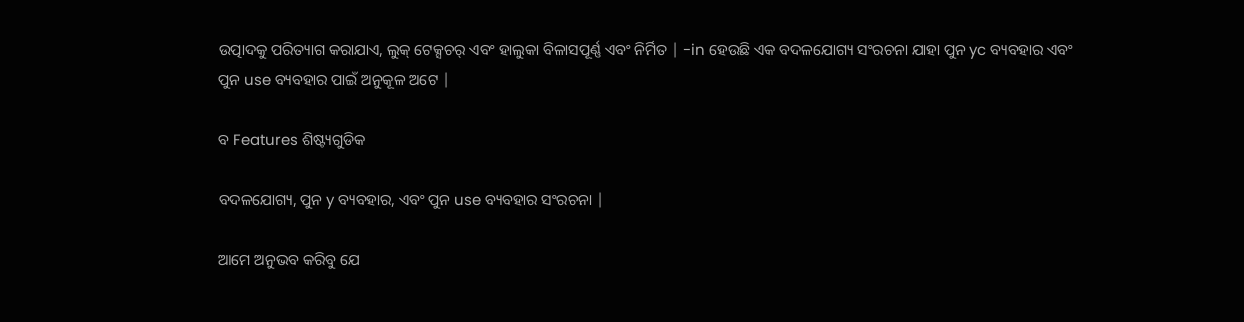ଉତ୍ପାଦକୁ ପରିତ୍ୟାଗ କରାଯାଏ, ଲୁକ୍ ଟେକ୍ସଚର୍ ଏବଂ ହାଲୁକା ବିଳାସପୂର୍ଣ୍ଣ ଏବଂ ନିର୍ମିତ | -in ହେଉଛି ଏକ ବଦଳଯୋଗ୍ୟ ସଂରଚନା ଯାହା ପୁନ yc ବ୍ୟବହାର ଏବଂ ପୁନ use ବ୍ୟବହାର ପାଇଁ ଅନୁକୂଳ ଅଟେ |

ବ Features ଶିଷ୍ଟ୍ୟଗୁଡିକ

ବଦଳଯୋଗ୍ୟ, ପୁନ y ବ୍ୟବହାର, ଏବଂ ପୁନ use ବ୍ୟବହାର ସଂରଚନା |

ଆମେ ଅନୁଭବ କରିବୁ ଯେ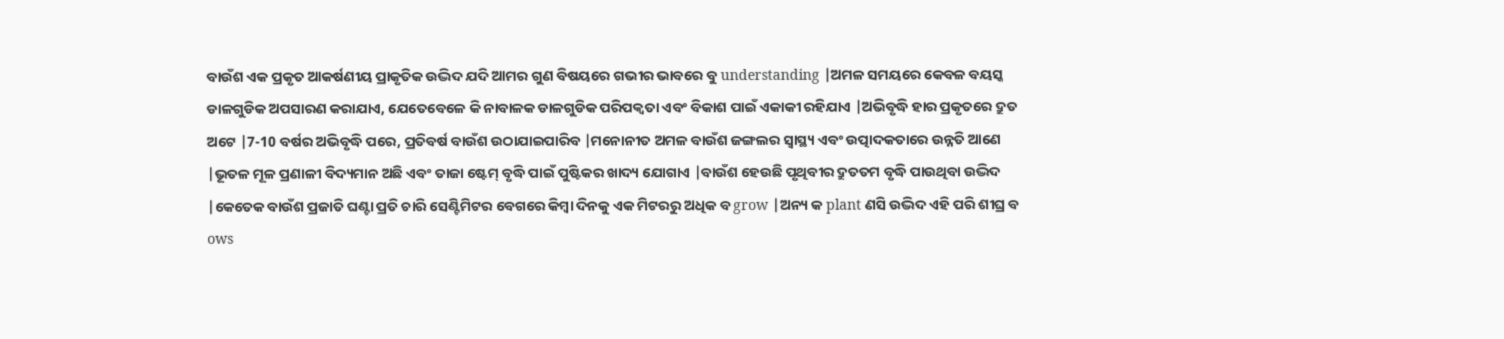ବାଉଁଶ ଏକ ପ୍ରକୃତ ଆକର୍ଷଣୀୟ ପ୍ରାକୃତିକ ଉଦ୍ଭିଦ ଯଦି ଆମର ଗୁଣ ବିଷୟରେ ଗଭୀର ଭାବରେ ବୁ understanding |ଅମଳ ସମୟରେ କେବଳ ବୟସ୍କ ଡାଳଗୁଡିକ ଅପସାରଣ କରାଯାଏ, ଯେତେବେଳେ କି ନାବାଳକ ଡାଳଗୁଡିକ ପରିପକ୍ୱତା ଏବଂ ବିକାଶ ପାଇଁ ଏକାକୀ ରହିଯାଏ |ଅଭିବୃଦ୍ଧି ହାର ପ୍ରକୃତରେ ଦ୍ରୁତ ଅଟେ |7-10 ବର୍ଷର ଅଭିବୃଦ୍ଧି ପରେ, ପ୍ରତିବର୍ଷ ବାଉଁଶ ଉଠାଯାଇପାରିବ |ମନୋନୀତ ଅମଳ ବାଉଁଶ ଜଙ୍ଗଲର ସ୍ୱାସ୍ଥ୍ୟ ଏବଂ ଉତ୍ପାଦକତାରେ ଉନ୍ନତି ଆଣେ |ଭୂତଳ ମୂଳ ପ୍ରଣାଳୀ ବିଦ୍ୟମାନ ଅଛି ଏବଂ ତାଜା ଷ୍ଟେମ୍ ବୃଦ୍ଧି ପାଇଁ ପୁଷ୍ଟିକର ଖାଦ୍ୟ ଯୋଗାଏ |ବାଉଁଶ ହେଉଛି ପୃଥିବୀର ଦ୍ରୁତତମ ବୃଦ୍ଧି ପାଉଥିବା ଉଦ୍ଭିଦ |କେତେକ ବାଉଁଶ ପ୍ରଜାତି ଘଣ୍ଟା ପ୍ରତି ଚାରି ସେଣ୍ଟିମିଟର ବେଗରେ କିମ୍ବା ଦିନକୁ ଏକ ମିଟରରୁ ଅଧିକ ବ grow |ଅନ୍ୟ କ plant ଣସି ଉଦ୍ଭିଦ ଏହି ପରି ଶୀଘ୍ର ବ ows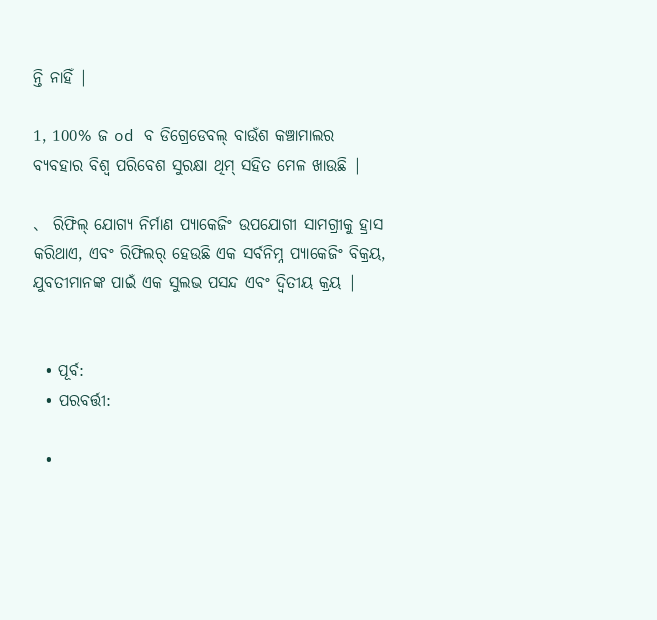ନ୍ତି ନାହିଁ |

1, 100% ଜ od ବ ଡିଗ୍ରେଡେବଲ୍ ବାଉଁଶ କଞ୍ଚାମାଲର ବ୍ୟବହାର ବିଶ୍ୱ ପରିବେଶ ସୁରକ୍ଷା ଥିମ୍ ସହିତ ମେଳ ଖାଉଛି |

、 ରିଫିଲ୍ ଯୋଗ୍ୟ ନିର୍ମାଣ ପ୍ୟାକେଜିଂ ଉପଯୋଗୀ ସାମଗ୍ରୀକୁ ହ୍ରାସ କରିଥାଏ, ଏବଂ ରିଫିଲର୍ ହେଉଛି ଏକ ସର୍ବନିମ୍ନ ପ୍ୟାକେଜିଂ ବିକ୍ରୟ, ଯୁବତୀମାନଙ୍କ ପାଇଁ ଏକ ସୁଲଭ ପସନ୍ଦ ଏବଂ ଦ୍ୱିତୀୟ କ୍ରୟ |


  • ପୂର୍ବ:
  • ପରବର୍ତ୍ତୀ:

  •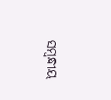ସମ୍ବନ୍ଧୀୟ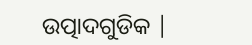ଉତ୍ପାଦଗୁଡିକ |